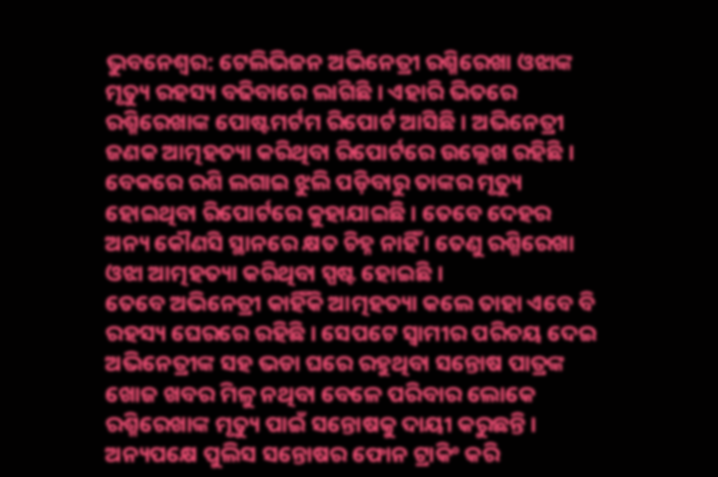ଭୁବନେଶ୍ୱର: ଟେଲିଭିଜନ ଅଭିନେତ୍ରୀ ରଶ୍ମିରେଖା ଓଝାଙ୍କ ମୃତ୍ୟୁ ରହସ୍ୟ ବଢିବାରେ ଲାଗିଛି । ଏହାରି ଭିତରେ ରଶ୍ମିରେଖାଙ୍କ ପୋଷ୍ଟମର୍ଟମ ରିପୋର୍ଟ ଆସିଛି । ଅଭିନେତ୍ରୀ ଜଣକ ଆତ୍ମହତ୍ୟା କରିଥିବା ରିପୋର୍ଟରେ ଉଲ୍ଲେଖ ରହିଛି । ବେକରେ ରଶି ଲଗାଇ ଝୁଲି ପଡ଼ିବାରୁ ତାଙ୍କର ମୃତ୍ୟୁ ହୋଇଥିବା ରିପୋର୍ଟରେ କୁହାଯାଇଛି । ତେବେ ଦେହର ଅନ୍ୟ କୌଣସି ସ୍ଥାନରେ କ୍ଷତ ଚିହ୍ନ ନାହିଁ । ତେଣୁ ରଶ୍ମିରେଖା ଓଝା ଆତ୍ମହତ୍ୟା କରିଥିବା ସ୍ପଷ୍ଟ ହୋଇଛି ।
ତେବେ ଅଭିନେତ୍ରୀ କାହିଁକି ଆତ୍ମହତ୍ୟା କଲେ ତାହା ଏବେ ବି ରହସ୍ୟ ଘେରରେ ରହିଛି । ସେପଟେ ସ୍ୱାମୀର ପରିଚୟ ଦେଇ ଅଭିନେତ୍ରୀଙ୍କ ସହ ଭଡା ଘରେ ରହୁଥିବା ସନ୍ତୋଷ ପାତ୍ରଙ୍କ ଖୋଜ ଖବର ମିଳୁ ନଥିବା ବେଳେ ପରିବାର ଲୋକେ ରଶ୍ମିରେଖାଙ୍କ ମୃତ୍ୟୁ ପାଇଁ ସନ୍ତୋଷକୁ ଦାୟୀ କରୁଛନ୍ତି । ଅନ୍ୟପକ୍ଷେ ପୁଲିସ ସନ୍ତୋଷର ଫୋନ ଟ୍ରାକିଂ କରି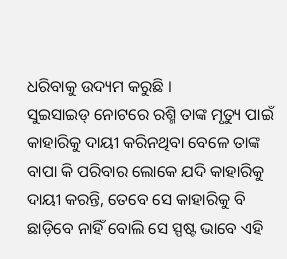ଧରିବାକୁ ଉଦ୍ୟମ କରୁଛି ।
ସୁଇସାଇଡ୍ ନୋଟରେ ରଶ୍ମି ତାଙ୍କ ମୃତ୍ୟୁ ପାଇଁ କାହାରିକୁ ଦାୟୀ କରିନଥିବା ବେଳେ ତାଙ୍କ ବାପା କି ପରିବାର ଲୋକେ ଯଦି କାହାରିକୁ ଦାୟୀ କରନ୍ତି, ତେବେ ସେ କାହାରିକୁ ବି ଛାଡ଼ିବେ ନାହିଁ ବୋଲି ସେ ସ୍ପଷ୍ଟ ଭାବେ ଏହି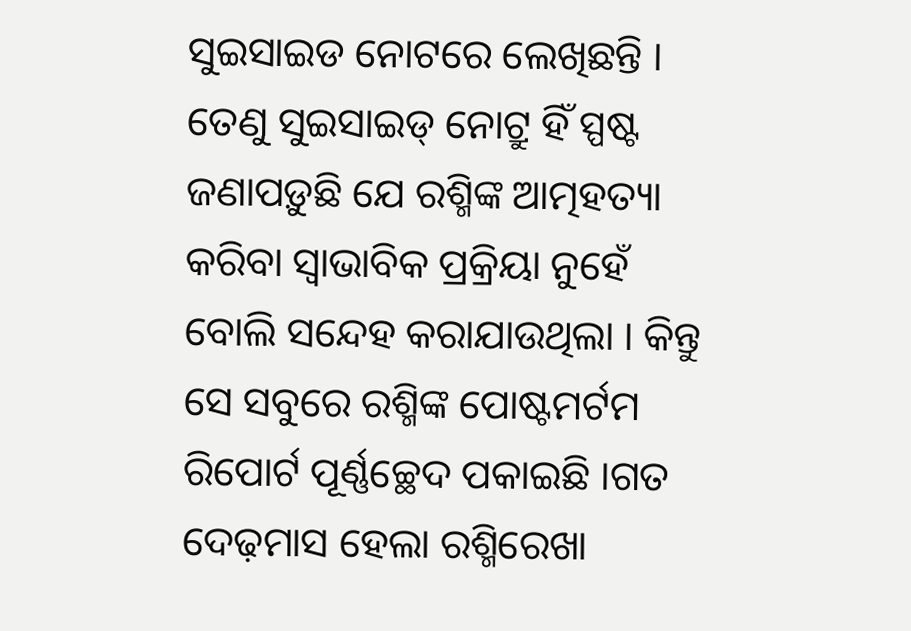ସୁଇସାଇଡ ନୋଟରେ ଲେଖିଛନ୍ତି । ତେଣୁ ସୁଇସାଇଡ୍ ନୋଟ୍ରୁ ହିଁ ସ୍ପଷ୍ଟ ଜଣାପଡ଼ୁଛି ଯେ ରଶ୍ମିଙ୍କ ଆତ୍ମହତ୍ୟା କରିବା ସ୍ୱାଭାବିକ ପ୍ରକ୍ରିୟା ନୁହେଁ ବୋଲି ସନ୍ଦେହ କରାଯାଉଥିଲା । କିନ୍ତୁ ସେ ସବୁରେ ରଶ୍ମିଙ୍କ ପୋଷ୍ଟମର୍ଟମ ରିପୋର୍ଟ ପୂର୍ଣ୍ଣଚ୍ଛେଦ ପକାଇଛି ।ଗତ ଦେଢ଼ମାସ ହେଲା ରଶ୍ମିରେଖା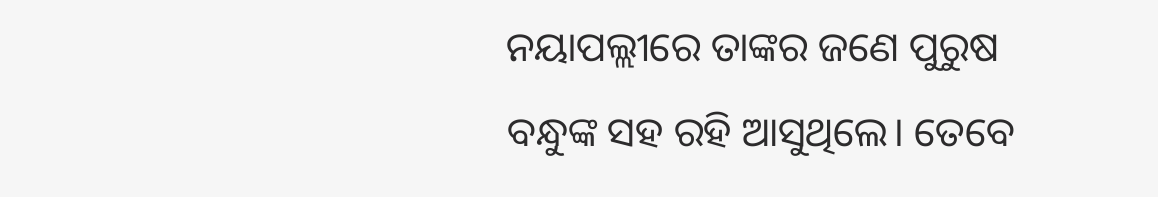ନୟାପଲ୍ଲୀରେ ତାଙ୍କର ଜଣେ ପୁରୁଷ ବନ୍ଧୁଙ୍କ ସହ ରହି ଆସୁଥିଲେ। ତେବେ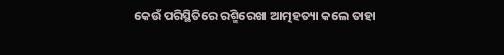କେଉଁ ପରିସ୍ଥିତିରେ ରଶ୍ମିରେଖା ଆତ୍ମହତ୍ୟା କଲେ ତାହା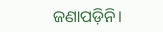ଜଣାପଡ଼ିନି।